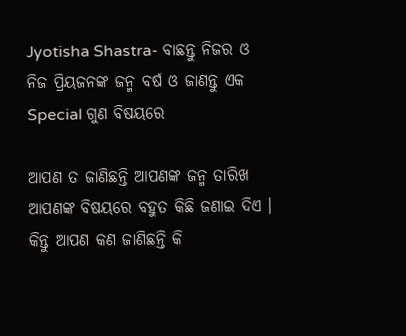Jyotisha Shastra- ବାଛନ୍ତୁ ନିଜର ଓ ନିଜ ପ୍ରିୟଜନଙ୍କ ଜନ୍ମ ବର୍ଷ ଓ ଜାଣନ୍ତୁ ଏକ Special ଗୁଣ ବିଷୟରେ

ଆପଣ ତ ଜାଣିଛନ୍ତି ଆପଣଙ୍କ ଜନ୍ମ ତାରିଖ ଆପଣଙ୍କ ବିଷୟରେ ବହୁତ କିଛି ଜଣାଇ ଦିଏ । କିନ୍ତୁ ଆପଣ କଣ ଜାଣିଛନ୍ତି କି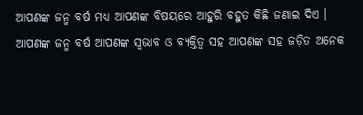ଆପଣଙ୍କ ଜନ୍ମ ବର୍ଷ ମଧ୍ୟ ଆପଣଙ୍କ ବିଷୟରେ ଆହୁରି ବହୁତ କିଛି ଜଣାଇ ଦିଏ । ଆପଣଙ୍କ ଜନ୍ମ ବର୍ଷ ଆପଣଙ୍କ ସ୍ଵଭାବ ଓ ବ୍ୟକ୍ତିତ୍ଵ ସହ ଆପଣଙ୍କ ସହ ଜଡ଼ିତ ଅନେକ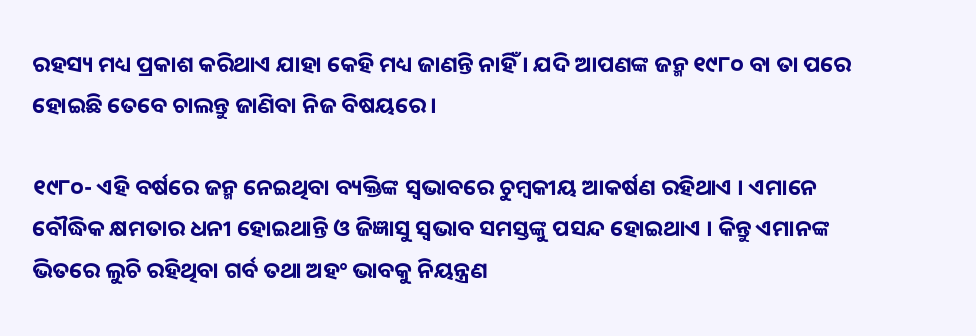ରହସ୍ୟ ମଧ୍ୟ ପ୍ରକାଶ କରିଥାଏ ଯାହା କେହି ମଧ୍ୟ ଜାଣନ୍ତି ନାହିଁ । ଯଦି ଆପଣଙ୍କ ଜନ୍ମ ୧୯୮୦ ବା ତା ପରେ ହୋଇଛି ତେବେ ଚାଲନ୍ତୁ ଜାଣିବା ନିଜ ବିଷୟରେ ।

୧୯୮୦- ଏହି ବର୍ଷରେ ଜନ୍ମ ନେଇଥିବା ବ୍ୟକ୍ତିଙ୍କ ସ୍ୱଭାବରେ ଚୁମ୍ବକୀୟ ଆକର୍ଷଣ ରହିଥାଏ । ଏମାନେ ବୌଦ୍ଧିକ କ୍ଷମତାର ଧନୀ ହୋଇଥାନ୍ତି ଓ ଜିଜ୍ଞାସୁ ସ୍ଵଭାବ ସମସ୍ତଙ୍କୁ ପସନ୍ଦ ହୋଇଥାଏ । କିନ୍ତୁ ଏମାନଙ୍କ ଭିତରେ ଲୁଚି ରହିଥିବା ଗର୍ବ ତଥା ଅହଂ ଭାବକୁ ନିୟନ୍ତ୍ରଣ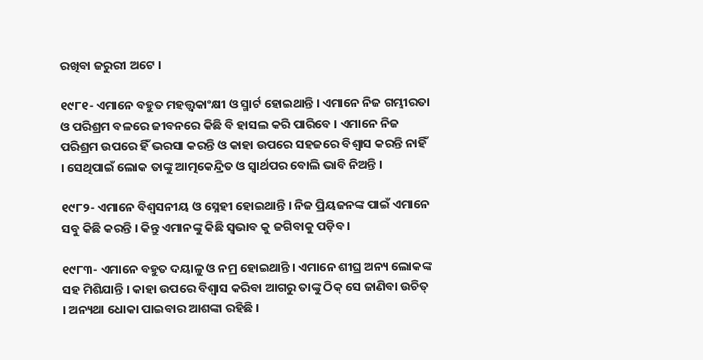ରଖିବା ଜରୁରୀ ଅଟେ ।

୧୯୮୧- ଏମାନେ ବହୁତ ମହତ୍ତ୍ଵକାଂକ୍ଷୀ ଓ ସ୍ମାର୍ଟ ହୋଇଥାନ୍ତି । ଏମାନେ ନିଜ ଗମ୍ଭୀରତା ଓ ପରିଶ୍ରମ ବଳରେ ଜୀବନରେ କିଛି ବି ହାସଲ କରି ପାରିବେ । ଏମାନେ ନିଜ ପରିଶ୍ରମ ଉପରେ ହିଁ ଭରସା କରନ୍ତି ଓ କାହା ଉପରେ ସହଜରେ ବିଶ୍ୱାସ କରନ୍ତି ନାହିଁ । ସେଥିପାଇଁ ଲୋକ ତାଙ୍କୁ ଆତ୍ମକେନ୍ଦ୍ରିତ ଓ ସ୍ୱାର୍ଥପର ବୋଲି ଭାବି ନିଅନ୍ତି ।

୧୯୮୨- ଏମାନେ ବିଶ୍ୱସନୀୟ ଓ ସ୍ନେହୀ ହୋଇଥାନ୍ତି । ନିଜ ପ୍ରିୟଜନଙ୍କ ପାଇଁ ଏମାନେ ସବୁ କିଛି କରନ୍ତି । କିନ୍ତୁ ଏମାନଙ୍କୁ କିଛି ସ୍ଵଭାବ କୁ ଜଗିବାକୁ ପଡ଼ିବ ।

୧୯୮୩- ଏମାନେ ବହୁତ ଦୟାଳୁ ଓ ନମ୍ର ହୋଇଥାନ୍ତି । ଏମାନେ ଶୀଘ୍ର ଅନ୍ୟ ଲୋକଙ୍କ ସହ ମିଶିଯାନ୍ତି । କାହା ଉପରେ ବିଶ୍ୱାସ କରିବା ଆଗରୁ ତାଙ୍କୁ ଠିକ୍ ସେ ଜାଣିବା ଉଚିତ୍ । ଅନ୍ୟଥା ଧୋକା ପାଇବାର ଆଶଙ୍କା ରହିଛି ।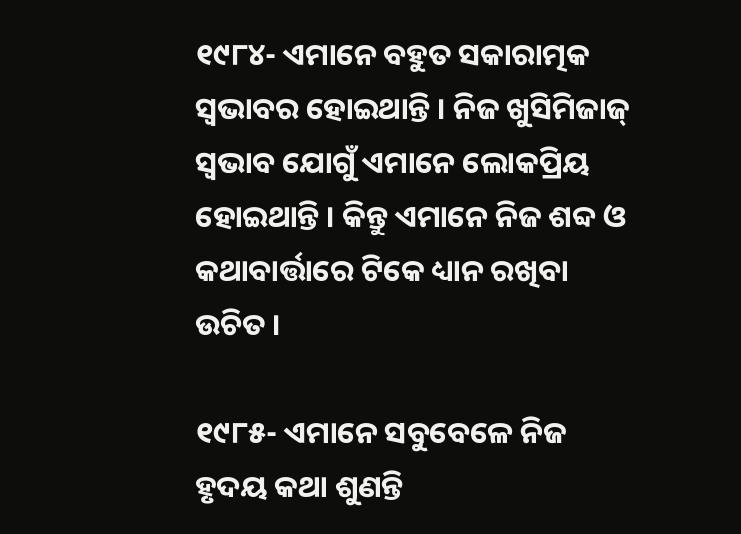୧୯୮୪- ଏମାନେ ବହୁତ ସକାରାତ୍ମକ ସ୍ୱଭାବର ହୋଇଥାନ୍ତି । ନିଜ ଖୁସିମିଜାଜ୍ ସ୍ଵଭାବ ଯୋଗୁଁ ଏମାନେ ଲୋକପ୍ରିୟ ହୋଇଥାନ୍ତି । କିନ୍ତୁ ଏମାନେ ନିଜ ଶବ୍ଦ ଓ କଥାବାର୍ତ୍ତାରେ ଟିକେ ଧ୍ୟାନ ରଖିବା ଉଚିତ ।

୧୯୮୫- ଏମାନେ ସବୁବେଳେ ନିଜ ହୃଦୟ କଥା ଶୁଣନ୍ତି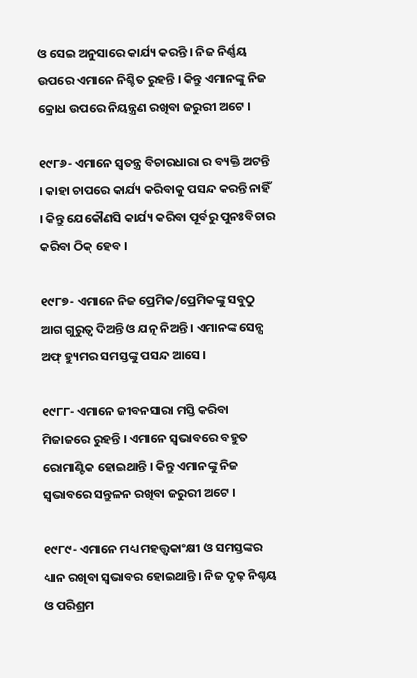ଓ ସେଇ ଅନୁସାରେ କାର୍ଯ୍ୟ କରନ୍ତି । ନିଜ ନିର୍ଣ୍ଣୟ ଉପରେ ଏମାନେ ନିଶ୍ଚିତ ରୁହନ୍ତି । କିନ୍ତୁ ଏମାନଙ୍କୁ ନିଜ କ୍ରୋଧ ଉପରେ ନିୟନ୍ତ୍ରଣ ରଖିବା ଜରୁରୀ ଅଟେ ।

୧୯୮୬- ଏମାନେ ସ୍ଵତନ୍ତ୍ର ବିଚାରଧାରା ର ବ୍ୟକ୍ତି ଅଟନ୍ତି । କାହା ଚାପରେ କାର୍ଯ୍ୟ କରିବାକୁ ପସନ୍ଦ କରନ୍ତି ନାହିଁ । କିନ୍ତୁ ଯେକୌଣସି କାର୍ଯ୍ୟ କରିବା ପୂର୍ବରୁ ପୁନଃବିଚାର କରିବା ଠିକ୍ ହେବ ।

୧୯୮୭- ଏମାନେ ନିଜ ପ୍ରେମିକ/ପ୍ରେମିକଙ୍କୁ ସବୁଠୁ ଆଗ ଗୁରୁତ୍ବ ଦିଅନ୍ତି ଓ ଯତ୍ନ ନିଅନ୍ତି । ଏମାନଙ୍କ ସେନ୍ସ ଅଫ୍ ହ୍ୟୁମର ସମସ୍ତଙ୍କୁ ପସନ୍ଦ ଆସେ ।

୧୯୮୮- ଏମାନେ ଜୀବନସାରା ମସ୍ତି କରିବା ମିଜାଜରେ ରୁହନ୍ତି । ଏମାନେ ସ୍ୱଭାବରେ ବହୁତ ରୋମାଣ୍ଟିକ ହୋଇଥାନ୍ତି । କିନ୍ତୁ ଏମାନଙ୍କୁ ନିଜ ସ୍ୱଭାବରେ ସନ୍ତୁଳନ ରଖିବା ଜରୁରୀ ଅଟେ ।

୧୯୮୯- ଏମାନେ ମଧ୍ୟ ମହତ୍ତ୍ଵକାଂକ୍ଷୀ ଓ ସମସ୍ତଙ୍କର ଧ୍ୟାନ ରଖିବା ସ୍ୱଭାବର ହୋଇଥାନ୍ତି । ନିଜ ଦୃଢ଼ ନିଶ୍ଚୟ ଓ ପରିଶ୍ରମ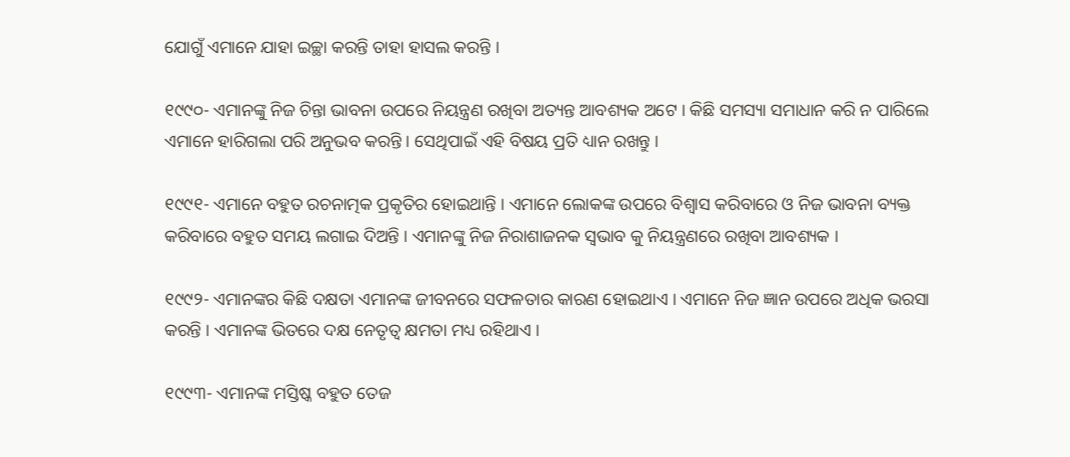ଯୋଗୁଁ ଏମାନେ ଯାହା ଇଚ୍ଛା କରନ୍ତି ତାହା ହାସଲ କରନ୍ତି ।

୧୯୯୦- ଏମାନଙ୍କୁ ନିଜ ଚିନ୍ତା ଭାବନା ଉପରେ ନିୟନ୍ତ୍ରଣ ରଖିବା ଅତ୍ୟନ୍ତ ଆବଶ୍ୟକ ଅଟେ । କିଛି ସମସ୍ୟା ସମାଧାନ କରି ନ ପାରିଲେ ଏମାନେ ହାରିଗଲା ପରି ଅନୁଭବ କରନ୍ତି । ସେଥିପାଇଁ ଏହି ବିଷୟ ପ୍ରତି ଧ୍ୟାନ ରଖନ୍ତୁ ।

୧୯୯୧- ଏମାନେ ବହୁତ ରଚନାତ୍ମକ ପ୍ରକୃତିର ହୋଇଥାନ୍ତି । ଏମାନେ ଲୋକଙ୍କ ଉପରେ ବିଶ୍ୱାସ କରିବାରେ ଓ ନିଜ ଭାବନା ବ୍ୟକ୍ତ କରିବାରେ ବହୁତ ସମୟ ଲଗାଇ ଦିଅନ୍ତି । ଏମାନଙ୍କୁ ନିଜ ନିରାଶାଜନକ ସ୍ଵଭାବ କୁ ନିୟନ୍ତ୍ରଣରେ ରଖିବା ଆବଶ୍ୟକ ।

୧୯୯୨- ଏମାନଙ୍କର କିଛି ଦକ୍ଷତା ଏମାନଙ୍କ ଜୀବନରେ ସଫଳତାର କାରଣ ହୋଇଥାଏ । ଏମାନେ ନିଜ ଜ୍ଞାନ ଉପରେ ଅଧିକ ଭରସା କରନ୍ତି । ଏମାନଙ୍କ ଭିତରେ ଦକ୍ଷ ନେତୃତ୍ୱ କ୍ଷମତା ମଧ୍ୟ ରହିଥାଏ ।

୧୯୯୩- ଏମାନଙ୍କ ମସ୍ତିଷ୍କ ବହୁତ ତେଜ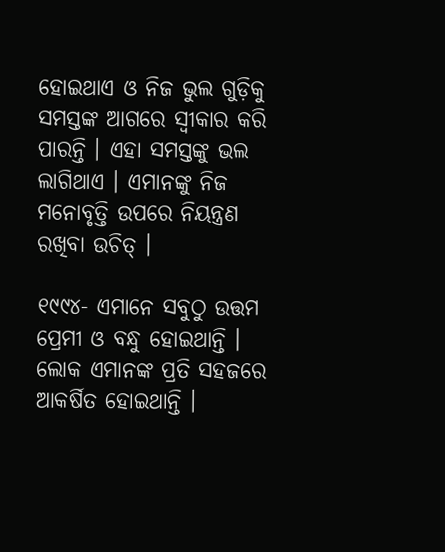ହୋଇଥାଏ ଓ ନିଜ ଭୁଲ ଗୁଡ଼ିକୁ ସମସ୍ତଙ୍କ ଆଗରେ ସ୍ବୀକାର କରି ପାରନ୍ତି । ଏହା ସମସ୍ତଙ୍କୁ ଭଲ ଲାଗିଥାଏ । ଏମାନଙ୍କୁ ନିଜ ମନୋବୃତ୍ତି ଉପରେ ନିୟନ୍ତ୍ରଣ ରଖିବା ଉଚିତ୍ ।

୧୯୯୪- ଏମାନେ ସବୁଠୁ ଉତ୍ତମ ପ୍ରେମୀ ଓ ବନ୍ଧୁ ହୋଇଥାନ୍ତି । ଲୋକ ଏମାନଙ୍କ ପ୍ରତି ସହଜରେ ଆକର୍ଷିତ ହୋଇଥାନ୍ତି ।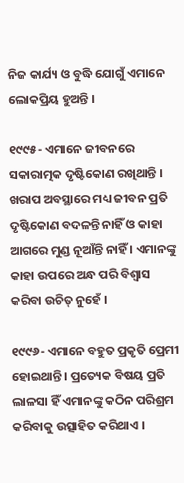ନିଜ କାର୍ଯ୍ୟ ଓ ବୁଦ୍ଧି ଯୋଗୁଁ ଏମାନେ ଲୋକପ୍ରିୟ ହୁଅନ୍ତି ।

୧୯୯୫- ଏମାନେ ଜୀବନରେ ସକାରାତ୍ମକ ଦୃଷ୍ଟିକୋଣ ରଖିଥାନ୍ତି । ଖରାପ ଅବସ୍ଥାରେ ମଧ୍ୟ ଜୀବନ ପ୍ରତି ଦୃଷ୍ଟିକୋଣ ବଦଳନ୍ତି ନାହିଁ ଓ କାହା ଆଗରେ ମୁଣ୍ଡ ନୂଆଁନ୍ତି ନାହିଁ । ଏମାନଙ୍କୁ କାହା ଉପରେ ଅନ୍ଧ ପରି ବିଶ୍ୱାସ କରିବା ଉଚିତ୍ ନୁହେଁ ।

୧୯୯୬- ଏମାନେ ବହୁତ ପ୍ରକୃତି ପ୍ରେମୀ ହୋଇଥାନ୍ତି । ପ୍ରତ୍ୟେକ ବିଷୟ ପ୍ରତି ଲାଳସା ହିଁ ଏମାନଙ୍କୁ କଠିନ ପରିଶ୍ରମ କରିବାକୁ ଉତ୍ସାହିତ କରିଥାଏ ।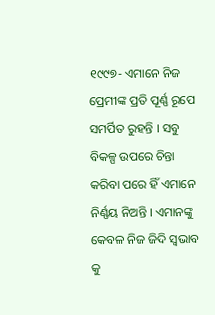୧୯୯୭- ଏମାନେ ନିଜ ପ୍ରେମୀଙ୍କ ପ୍ରତି ପୂର୍ଣ୍ଣ ରୂପେ ସମର୍ପିତ ରୁହନ୍ତି । ସବୁ ବିକଳ୍ପ ଉପରେ ଚିନ୍ତା କରିବା ପରେ ହିଁ ଏମାନେ ନିର୍ଣ୍ଣୟ ନିଅନ୍ତି । ଏମାନଙ୍କୁ କେବଳ ନିଜ ଜିଦି ସ୍ଵଭାବ କୁ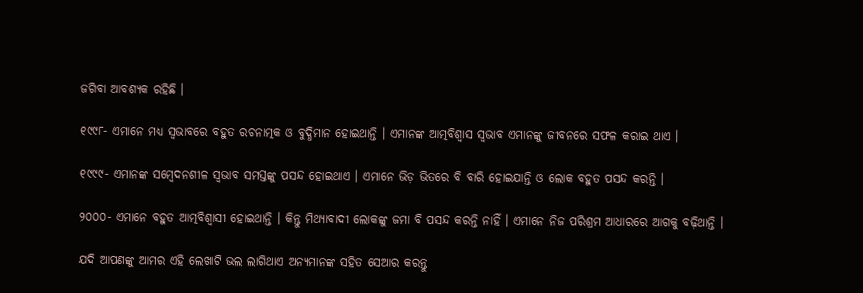ଜଗିବା ଆବଶ୍ୟକ ରହିଛି ।

୧୯୯୮- ଏମାନେ ମଧ୍ୟ ସ୍ୱଭାବରେ ବହୁତ ରଚନାତ୍ମକ ଓ ବୁଦ୍ଧିମାନ ହୋଇଥାନ୍ତି । ଏମାନଙ୍କ ଆତ୍ମବିଶ୍ବାସ ସ୍ଵଭାବ ଏମାନଙ୍କୁ ଜୀବନରେ ସଫଳ କରାଇ ଥାଏ ।

୧୯୯୯- ଏମାନଙ୍କ ସମ୍ବେଦନଶୀଳ ସ୍ଵଭାବ ସମସ୍ତଙ୍କୁ ପସନ୍ଦ ହୋଇଥାଏ । ଏମାନେ ଭିଡ଼ ଭିତରେ ବି ବାରି ହୋଇଯାନ୍ତି ଓ ଲୋକ ବହୁତ ପସନ୍ଦ କରନ୍ତି ।

୨୦୦୦- ଏମାନେ ବହୁତ ଆତ୍ମବିଶ୍ବାସୀ ହୋଇଥାନ୍ତି । କିନ୍ତୁ ମିଥ୍ୟାବାଦୀ ଲୋକଙ୍କୁ ଜମା ବି ପସନ୍ଦ କରନ୍ତି ନାହିଁ । ଏମାନେ ନିଜ ପରିଶ୍ରମ ଆଧାରରେ ଆଗକୁ ବଢ଼ିଥାନ୍ତି ।

ଯଦି ଆପଣଙ୍କୁ ଆମର ଏହି ଲେଖାଟି ଭଲ ଲାଗିଥାଏ ଅନ୍ୟମାନଙ୍କ ସହିତ ସେଆର କରନ୍ତୁ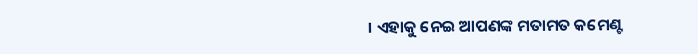। ଏହାକୁ ନେଇ ଆପଣଙ୍କ ମତାମତ କମେଣ୍ଟ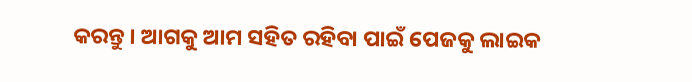କରନ୍ତୁ । ଆଗକୁ ଆମ ସହିତ ରହିବା ପାଇଁ ପେଜକୁ ଲାଇକ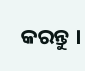କରନ୍ତୁ ।